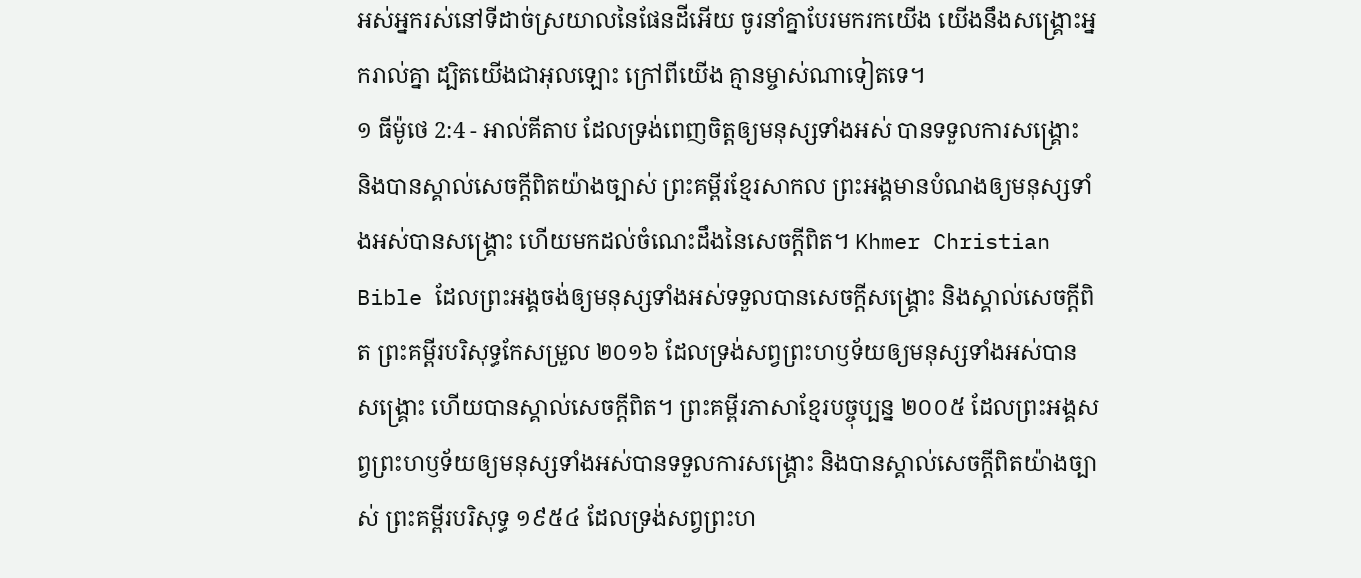អស់អ្នករស់នៅទីដាច់ស្រយាលនៃផែនដីអើយ ចូរនាំគ្នាបែរមករកយើង យើងនឹងសង្គ្រោះអ្នករាល់គ្នា ដ្បិតយើងជាអុលឡោះ ក្រៅពីយើង គ្មានម្ចាស់ណាទៀតទេ។
១ ធីម៉ូថេ 2:4 - អាល់គីតាប ដែលទ្រង់ពេញចិត្តឲ្យមនុស្សទាំងអស់ បានទទួលការសង្គ្រោះ និងបានស្គាល់សេចក្ដីពិតយ៉ាងច្បាស់ ព្រះគម្ពីរខ្មែរសាកល ព្រះអង្គមានបំណងឲ្យមនុស្សទាំងអស់បានសង្គ្រោះ ហើយមកដល់ចំណេះដឹងនៃសេចក្ដីពិត។ Khmer Christian Bible ដែលព្រះអង្គចង់ឲ្យមនុស្សទាំងអស់ទទួលបានសេចក្ដីសង្គ្រោះ និងស្គាល់សេចក្ដីពិត ព្រះគម្ពីរបរិសុទ្ធកែសម្រួល ២០១៦ ដែលទ្រង់សព្វព្រះហឫទ័យឲ្យមនុស្សទាំងអស់បានសង្គ្រោះ ហើយបានស្គាល់សេចក្ដីពិត។ ព្រះគម្ពីរភាសាខ្មែរបច្ចុប្បន្ន ២០០៥ ដែលព្រះអង្គសព្វព្រះហឫទ័យឲ្យមនុស្សទាំងអស់បានទទួលការសង្គ្រោះ និងបានស្គាល់សេចក្ដីពិតយ៉ាងច្បាស់ ព្រះគម្ពីរបរិសុទ្ធ ១៩៥៤ ដែលទ្រង់សព្វព្រះហ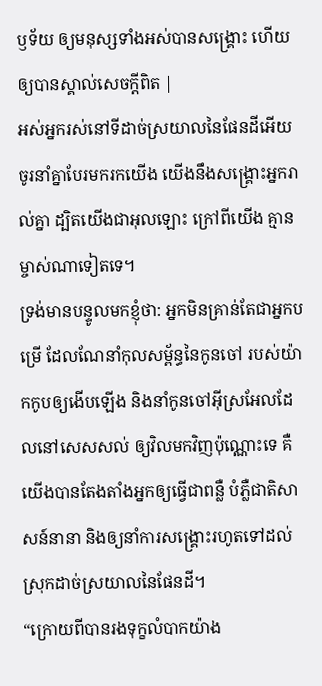ឫទ័យ ឲ្យមនុស្សទាំងអស់បានសង្គ្រោះ ហើយឲ្យបានស្គាល់សេចក្ដីពិត |
អស់អ្នករស់នៅទីដាច់ស្រយាលនៃផែនដីអើយ ចូរនាំគ្នាបែរមករកយើង យើងនឹងសង្គ្រោះអ្នករាល់គ្នា ដ្បិតយើងជាអុលឡោះ ក្រៅពីយើង គ្មានម្ចាស់ណាទៀតទេ។
ទ្រង់មានបន្ទូលមកខ្ញុំថា: អ្នកមិនគ្រាន់តែជាអ្នកបម្រើ ដែលណែនាំកុលសម្ព័ន្ធនៃកូនចៅ របស់យ៉ាកកូបឲ្យងើបឡើង និងនាំកូនចៅអ៊ីស្រអែលដែលនៅសេសសល់ ឲ្យវិលមកវិញប៉ុណ្ណោះទេ គឺយើងបានតែងតាំងអ្នកឲ្យធ្វើជាពន្លឺ បំភ្លឺជាតិសាសន៍នានា និងឲ្យនាំការសង្គ្រោះរហូតទៅដល់ស្រុកដាច់ស្រយាលនៃផែនដី។
“ក្រោយពីបានរងទុក្ខលំបាកយ៉ាង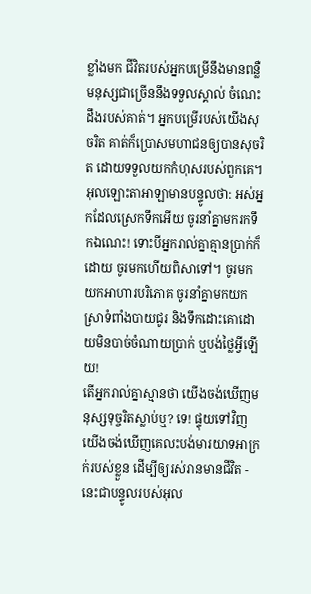ខ្លាំងមក ជីវិតរបស់អ្នកបម្រើនឹងមានពន្លឺ មនុស្សជាច្រើននឹងទទួលស្គាល់ ចំណេះដឹងរបស់គាត់។ អ្នកបម្រើរបស់យើងសុចរិត គាត់ក៏ប្រោសមហាជនឲ្យបានសុចរិត ដោយទទួលយកកំហុសរបស់ពួកគេ។
អុលឡោះតាអាឡាមានបន្ទូលថា: អស់អ្នកដែលស្រេកទឹកអើយ ចូរនាំគ្នាមករកទឹកឯណេះ! ទោះបីអ្នករាល់គ្នាគ្មានប្រាក់ក៏ដោយ ចូរមកហើយពិសាទៅ។ ចូរមកយកអាហារបរិភោគ ចូរនាំគ្នាមកយកស្រាទំពាំងបាយជូរ និងទឹកដោះគោដោយមិនបាច់ចំណាយប្រាក់ ឬបង់ថ្លៃអ្វីឡើយ!
តើអ្នករាល់គ្នាស្មានថា យើងចង់ឃើញមនុស្សទុច្ចរិតស្លាប់ឬ? ទេ! ផ្ទុយទៅវិញ យើងចង់ឃើញគេលះបង់មារយាទអាក្រក់របស់ខ្លួន ដើម្បីឲ្យរស់រានមានជីវិត - នេះជាបន្ទូលរបស់អុល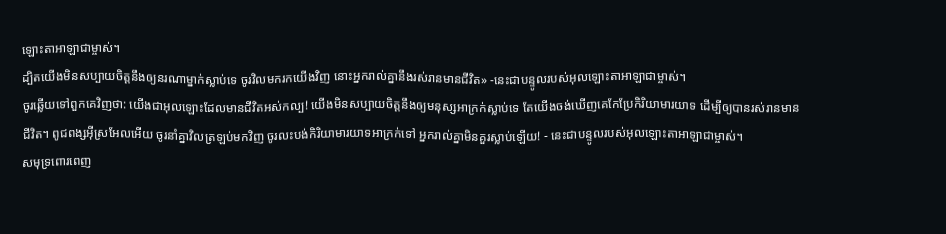ឡោះតាអាឡាជាម្ចាស់។
ដ្បិតយើងមិនសប្បាយចិត្តនឹងឲ្យនរណាម្នាក់ស្លាប់ទេ ចូរវិលមករកយើងវិញ នោះអ្នករាល់គ្នានឹងរស់រានមានជីវិត» -នេះជាបន្ទូលរបស់អុលឡោះតាអាឡាជាម្ចាស់។
ចូរឆ្លើយទៅពួកគេវិញថា: យើងជាអុលឡោះដែលមានជីវិតអស់កល្ប! យើងមិនសប្បាយចិត្តនឹងឲ្យមនុស្សអាក្រក់ស្លាប់ទេ តែយើងចង់ឃើញគេកែប្រែកិរិយាមារយាទ ដើម្បីឲ្យបានរស់រានមានជីវិត។ ពូជពង្សអ៊ីស្រអែលអើយ ចូរនាំគ្នាវិលត្រឡប់មកវិញ ចូរលះបង់កិរិយាមារយាទអាក្រក់ទៅ អ្នករាល់គ្នាមិនគួរស្លាប់ឡើយ! - នេះជាបន្ទូលរបស់អុលឡោះតាអាឡាជាម្ចាស់។
សមុទ្រពោរពេញ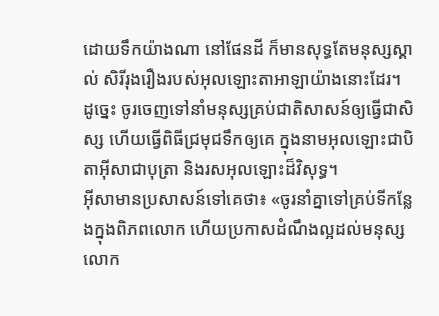ដោយទឹកយ៉ាងណា នៅផែនដី ក៏មានសុទ្ធតែមនុស្សស្គាល់ សិរីរុងរឿងរបស់អុលឡោះតាអាឡាយ៉ាងនោះដែរ។
ដូច្នេះ ចូរចេញទៅនាំមនុស្សគ្រប់ជាតិសាសន៍ឲ្យធ្វើជាសិស្ស ហើយធ្វើពិធីជ្រមុជទឹកឲ្យគេ ក្នុងនាមអុលឡោះជាបិតាអ៊ីសាជាបុត្រា និងរសអុលឡោះដ៏វិសុទ្ធ។
អ៊ីសាមានប្រសាសន៍ទៅគេថា៖ «ចូរនាំគ្នាទៅគ្រប់ទីកន្លែងក្នុងពិភពលោក ហើយប្រកាសដំណឹងល្អដល់មនុស្សលោក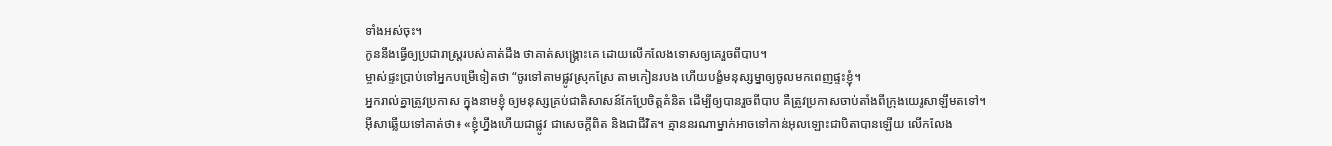ទាំងអស់ចុះ។
កូននឹងធ្វើឲ្យប្រជារាស្ដ្ររបស់គាត់ដឹង ថាគាត់សង្គ្រោះគេ ដោយលើកលែងទោសឲ្យគេរួចពីបាប។
ម្ចាស់ផ្ទះប្រាប់ទៅអ្នកបម្រើទៀតថា “ចូរទៅតាមផ្លូវស្រុកស្រែ តាមកៀនរបង ហើយបង្ខំមនុស្សម្នាឲ្យចូលមកពេញផ្ទះខ្ញុំ។
អ្នករាល់គ្នាត្រូវប្រកាស ក្នុងនាមខ្ញុំ ឲ្យមនុស្សគ្រប់ជាតិសាសន៍កែប្រែចិត្ដគំនិត ដើម្បីឲ្យបានរួចពីបាប គឺត្រូវប្រកាសចាប់តាំងពីក្រុងយេរូសាឡឹមតទៅ។
អ៊ីសាឆ្លើយទៅគាត់ថា៖ «ខ្ញុំហ្នឹងហើយជាផ្លូវ ជាសេចក្ដីពិត និងជាជីវិត។ គ្មាននរណាម្នាក់អាចទៅកាន់អុលឡោះជាបិតាបានឡើយ លើកលែង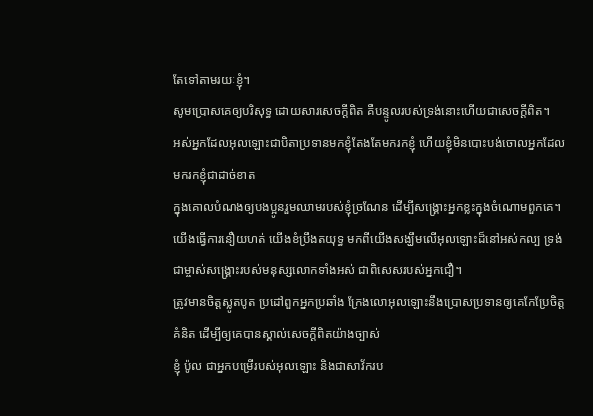តែទៅតាមរយៈខ្ញុំ។
សូមប្រោសគេឲ្យបរិសុទ្ធ ដោយសារសេចក្ដីពិត គឺបន្ទូលរបស់ទ្រង់នោះហើយជាសេចក្ដីពិត។
អស់អ្នកដែលអុលឡោះជាបិតាប្រទានមកខ្ញុំតែងតែមករកខ្ញុំ ហើយខ្ញុំមិនបោះបង់ចោលអ្នកដែលមករកខ្ញុំជាដាច់ខាត
ក្នុងគោលបំណងឲ្យបងប្អូនរួមឈាមរបស់ខ្ញុំច្រណែន ដើម្បីសង្គ្រោះអ្នកខ្លះក្នុងចំណោមពួកគេ។
យើងធ្វើការនឿយហត់ យើងខំប្រឹងតយុទ្ធ មកពីយើងសង្ឃឹមលើអុលឡោះដ៏នៅអស់កល្ប ទ្រង់ជាម្ចាស់សង្គ្រោះរបស់មនុស្សលោកទាំងអស់ ជាពិសេសរបស់អ្នកជឿ។
ត្រូវមានចិត្ដស្លូតបូត ប្រដៅពួកអ្នកប្រឆាំង ក្រែងលោអុលឡោះនឹងប្រោសប្រទានឲ្យគេកែប្រែចិត្ដគំនិត ដើម្បីឲ្យគេបានស្គាល់សេចក្ដីពិតយ៉ាងច្បាស់
ខ្ញុំ ប៉ូល ជាអ្នកបម្រើរបស់អុលឡោះ និងជាសាវ័ករប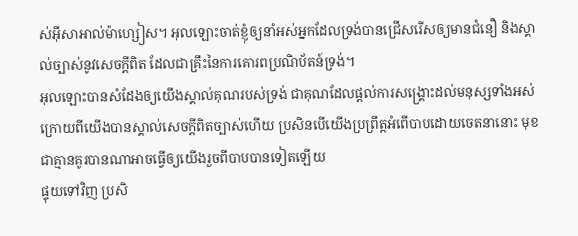ស់អ៊ីសាអាល់ម៉ាហ្សៀស។ អុលឡោះចាត់ខ្ញុំឲ្យនាំអស់អ្នកដែលទ្រង់បានជ្រើសរើសឲ្យមានជំនឿ និងស្គាល់ច្បាស់នូវសេចក្ដីពិត ដែលជាគ្រឹះនៃការគោរពប្រណិប័តន៍ទ្រង់។
អុលឡោះបានសំដែងឲ្យយើងស្គាល់គុណរបស់ទ្រង់ ជាគុណដែលផ្ដល់ការសង្គ្រោះដល់មនុស្សទាំងអស់
ក្រោយពីយើងបានស្គាល់សេចក្ដីពិតច្បាស់ហើយ ប្រសិនបើយើងប្រព្រឹត្ដអំពើបាបដោយចេតនានោះ មុខជាគ្មានគូរបានណាអាចធ្វើឲ្យយើងរួចពីបាបបានទៀតឡើយ
ផ្ទុយទៅវិញ ប្រសិ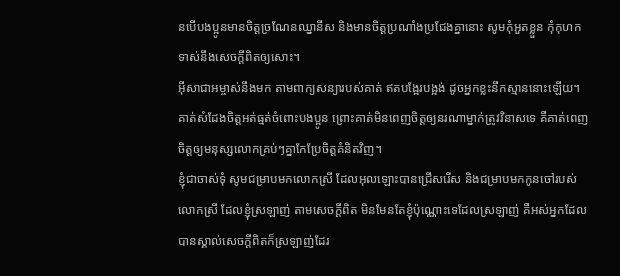នបើបងប្អូនមានចិត្ដច្រណែនឈ្នានីស និងមានចិត្ដប្រណាំងប្រជែងគ្នានោះ សូមកុំអួតខ្លួន កុំកុហកទាស់នឹងសេចក្ដីពិតឲ្យសោះ។
អ៊ីសាជាអម្ចាស់នឹងមក តាមពាក្យសន្យារបស់គាត់ ឥតបង្អែរបង្អង់ ដូចអ្នកខ្លះនឹកស្មាននោះឡើយ។ គាត់សំដែងចិត្តអត់ធ្មត់ចំពោះបងប្អូន ព្រោះគាត់មិនពេញចិត្តឲ្យនរណាម្នាក់ត្រូវវិនាសទេ គឺគាត់ពេញចិត្តឲ្យមនុស្សលោកគ្រប់ៗគ្នាកែប្រែចិត្ដគំនិតវិញ។
ខ្ញុំជាចាស់ទុំ សូមជម្រាបមកលោកស្រី ដែលអុលឡោះបានជ្រើសរើស និងជម្រាបមកកូនចៅរបស់លោកស្រី ដែលខ្ញុំស្រឡាញ់ តាមសេចក្ដីពិត មិនមែនតែខ្ញុំប៉ុណ្ណោះទេដែលស្រឡាញ់ គឺអស់អ្នកដែលបានស្គាល់សេចក្ដីពិតក៏ស្រឡាញ់ដែរ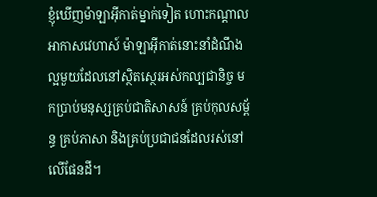ខ្ញុំឃើញម៉ាឡាអ៊ីកាត់ម្នាក់ទៀត ហោះកណ្ដាលអាកាសវេហាស៍ ម៉ាឡាអ៊ីកាត់នោះនាំដំណឹងល្អមួយដែលនៅស្ថិតស្ថេរអស់កល្បជានិច្ច មកប្រាប់មនុស្សគ្រប់ជាតិសាសន៍ គ្រប់កុលសម្ព័ន្ធ គ្រប់ភាសា និងគ្រប់ប្រជាជនដែលរស់នៅលើផែនដី។